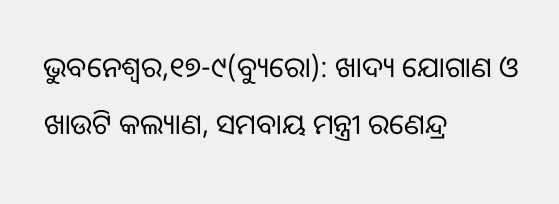ଭୁବନେଶ୍ୱର,୧୭-୯(ବ୍ୟୁରୋ): ଖାଦ୍ୟ ଯୋଗାଣ ଓ ଖାଉଟି କଲ୍ୟାଣ, ସମବାୟ ମନ୍ତ୍ରୀ ରଣେନ୍ଦ୍ର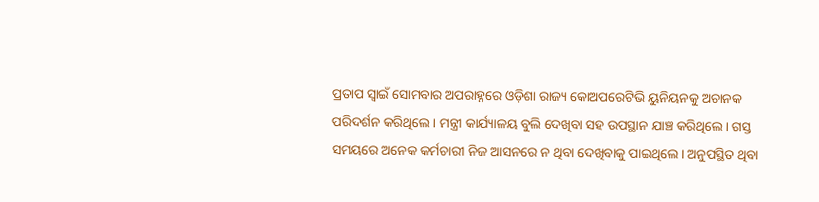ପ୍ରତାପ ସ୍ବାଇଁ ସୋମବାର ଅପରାହ୍ନରେ ଓଡ଼ିଶା ରାଜ୍ୟ କୋଅପରେଟିଭି ୟୁନିୟନକୁ ଅଚାନକ ପରିଦର୍ଶନ କରିଥିଲେ। ମନ୍ତ୍ରୀ କାର୍ଯ୍ୟାଳୟ ବୁଲି ଦେଖିବା ସହ ଉପସ୍ଥାନ ଯାଞ୍ଚ କରିଥିଲେ। ଗସ୍ତ ସମୟରେ ଅନେକ କର୍ମଚାରୀ ନିଜ ଆସନରେ ନ ଥିବା ଦେଖିବାକୁ ପାଇଥିଲେ। ଅନୁପସ୍ଥିତ ଥିବା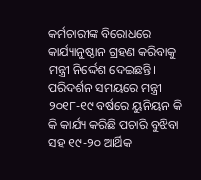କର୍ମଚାରୀଙ୍କ ବିରୋଧରେ କାର୍ଯ୍ୟାନୁଷ୍ଠାନ ଗ୍ରହଣ କରିବାକୁ ମନ୍ତ୍ରୀ ନିର୍ଦ୍ଦେଶ ଦେଇଛନ୍ତି। ପରିଦର୍ଶନ ସମୟରେ ମନ୍ତ୍ରୀ ୨୦୧୮-୧୯ ବର୍ଷରେ ୟୁନିୟନ କି କି କାର୍ଯ୍ୟ କରିଛି ପଚାରି ବୁଝିବା ସହ ୧୯-୨୦ ଆର୍ଥିକ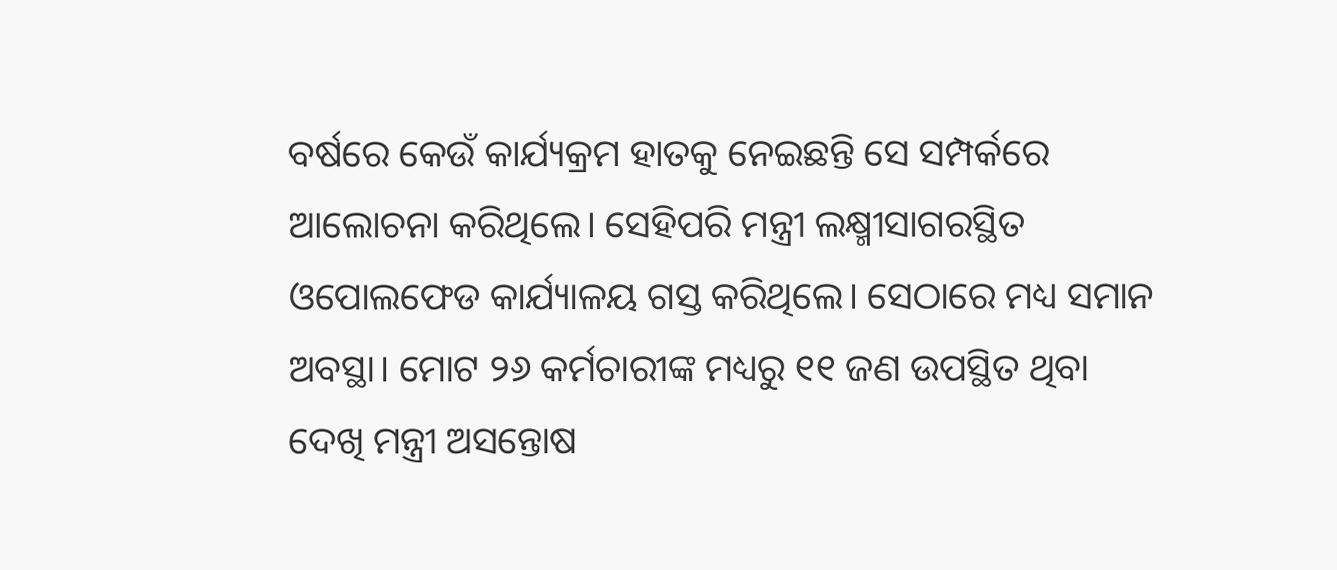ବର୍ଷରେ କେଉଁ କାର୍ଯ୍ୟକ୍ରମ ହାତକୁ ନେଇଛନ୍ତି ସେ ସମ୍ପର୍କରେ ଆଲୋଚନା କରିଥିଲେ। ସେହିପରି ମନ୍ତ୍ରୀ ଲକ୍ଷ୍ମୀସାଗରସ୍ଥିତ ଓପୋଲଫେଡ କାର୍ଯ୍ୟାଳୟ ଗସ୍ତ କରିଥିଲେ। ସେଠାରେ ମଧ୍ୟ ସମାନ ଅବସ୍ଥା। ମୋଟ ୨୬ କର୍ମଚାରୀଙ୍କ ମଧ୍ୟରୁ ୧୧ ଜଣ ଉପସ୍ଥିତ ଥିବା ଦେଖି ମନ୍ତ୍ରୀ ଅସନ୍ତୋଷ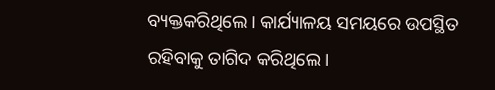ବ୍ୟକ୍ତକରିଥିଲେ। କାର୍ଯ୍ୟାଳୟ ସମୟରେ ଉପସ୍ଥିତ ରହିବାକୁ ତାଗିଦ କରିଥିଲେ।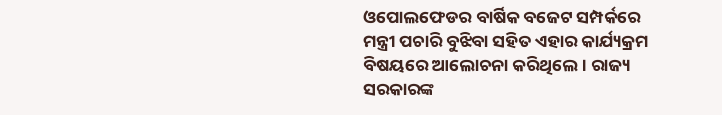ଓପୋଲଫେଡର ବାର୍ଷିକ ବଜେଟ ସମ୍ପର୍କରେ ମନ୍ତ୍ରୀ ପଚାରି ବୁଝିବା ସହିତ ଏହାର କାର୍ଯ୍ୟକ୍ରମ ବିଷୟରେ ଆଲୋଚନା କରିଥିଲେ। ରାଜ୍ୟ ସରକାରଙ୍କ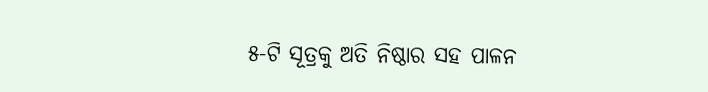୫-ଟି ସୂତ୍ରକୁ ଅତି ନିଷ୍ଠାର ସହ ପାଳନ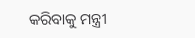କରିବାକୁ ମନ୍ତ୍ରୀ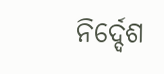ନିର୍ଦ୍ଦେଶ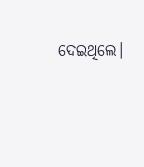ଦେଇଥିଲେ।